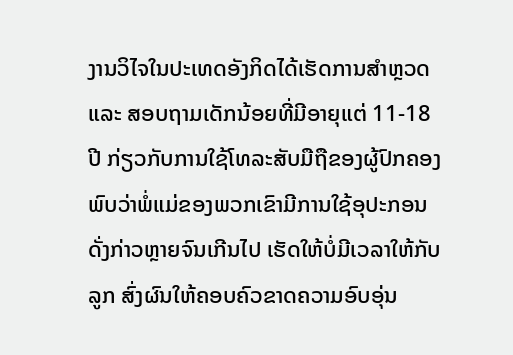ງານວິໄຈໃນປະເທດອັງກິດໄດ້ເຮັດການສຳຫຼວດ ແລະ ສອບຖາມເດັກນ້ອຍທີ່ມີອາຍຸແຕ່ 11-18 ປີ ກ່ຽວກັບການໃຊ້ໂທລະສັບມືຖືຂອງຜູ້ປົກຄອງ ພົບວ່າພໍ່ແມ່ຂອງພວກເຂົາມີການໃຊ້ອຸປະກອນດັ່ງກ່າວຫຼາຍຈົນເກີນໄປ ເຮັດໃຫ້ບໍ່ມີເວລາໃຫ້ກັບລູກ ສົ່ງຜົນໃຫ້ຄອບຄົວຂາດຄວາມອົບອຸ່ນ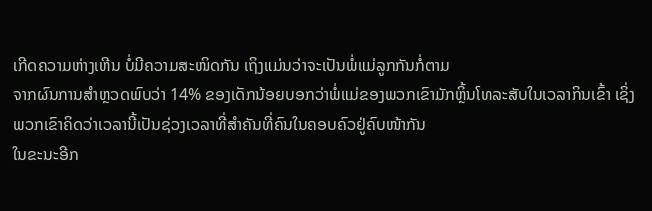ເກີດຄວາມຫ່າງເຫີນ ບໍ່ມີຄວາມສະໜິດກັນ ເຖິງແມ່ນວ່າຈະເປັນພໍ່ແມ່ລູກກັນກໍ່ຕາມ
ຈາກຜົນການສຳຫຼວດພົບວ່າ 14% ຂອງເດັກນ້ອຍບອກວ່າພໍ່ແມ່ຂອງພວກເຂົາມັກຫຼິ້ນໂທລະສັບໃນເວລາກິນເຂົ້າ ເຊິ່ງພວກເຂົາຄິດວ່າເວລານີ້ເປັນຊ່ວງເວລາທີ່ສຳຄັນທີ່ຄົນໃນຄອບຄົວຢູ່ຄົບໜ້າກັນ
ໃນຂະນະອີກ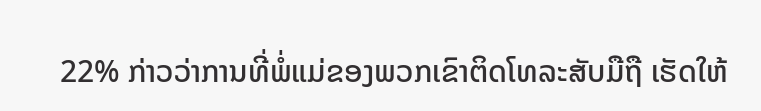22% ກ່າວວ່າການທີ່ພໍ່ແມ່ຂອງພວກເຂົາຕິດໂທລະສັບມືຖື ເຮັດໃຫ້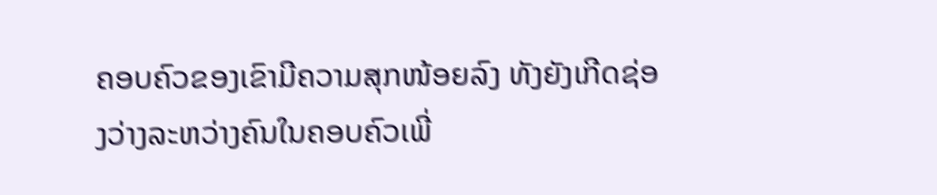ຄອບຄົວຂອງເຂົາມີຄວາມສຸກໜ້ອຍລົງ ທັງຍັງເກີດຊ່ອງວ່າງລະຫວ່າງຄົນໃນຄອບຄົວເພີ່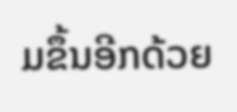ມຂຶ້ນອີກດ້ວຍ